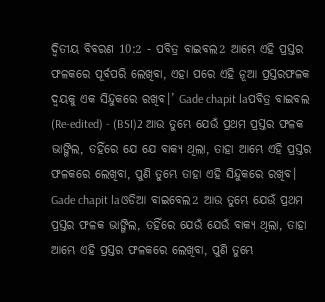ଦ୍ଵିତୀୟ ବିବରଣ 10:2 - ପବିତ୍ର ବାଇବଲ2 ଆମ୍ଭେ ଏହି ପ୍ରସ୍ତର ଫଳକରେ ପୂର୍ବପରି ଲେଖିବା, ଏହା ପରେ ଏହି ନୂଆ ପ୍ରସ୍ତରଫଳକ ଦ୍ୱୟକୁ ଏକ ସିନ୍ଦୁକରେ ରଖିବ।’ Gade chapit laପବିତ୍ର ବାଇବଲ (Re-edited) - (BSI)2 ଆଉ ତୁମ୍ଭେ ଯେଉଁ ପ୍ରଥମ ପ୍ରସ୍ତର ଫଳକ ଭାଙ୍ଗିଲ, ତହିଁରେ ଯେ ଯେ ବାକ୍ୟ ଥିଲା, ତାହା ଆମ୍ଭେ ଏହି ପ୍ରସ୍ତର ଫଳକରେ ଲେଖିବା, ପୁଣି ତୁମ୍ଭେ ତାହା ଏହି ସିନ୍ଦୁକରେ ରଖିବ। Gade chapit laଓଡିଆ ବାଇବେଲ2 ଆଉ ତୁମ୍ଭେ ଯେଉଁ ପ୍ରଥମ ପ୍ରସ୍ତର ଫଳକ ଭାଙ୍ଗିଲ, ତହିଁରେ ଯେଉଁ ଯେଉଁ ବାକ୍ୟ ଥିଲା, ତାହା ଆମ୍ଭେ ଏହି ପ୍ରସ୍ତର ଫଳକରେ ଲେଖିବା, ପୁଣି ତୁମ୍ଭେ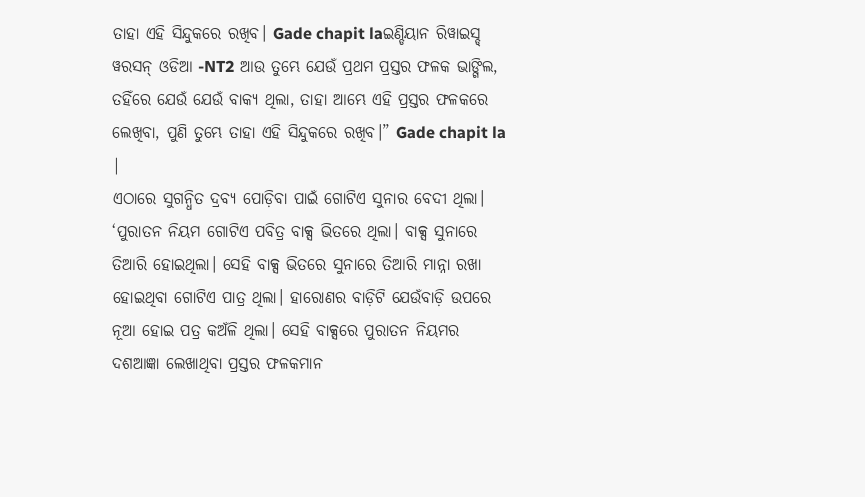ତାହା ଏହି ସିନ୍ଦୁକରେ ରଖିବ। Gade chapit laଇଣ୍ଡିୟାନ ରିୱାଇସ୍ଡ୍ ୱରସନ୍ ଓଡିଆ -NT2 ଆଉ ତୁମ୍ଭେ ଯେଉଁ ପ୍ରଥମ ପ୍ରସ୍ତର ଫଳକ ଭାଙ୍ଗିଲ, ତହିଁରେ ଯେଉଁ ଯେଉଁ ବାକ୍ୟ ଥିଲା, ତାହା ଆମ୍ଭେ ଏହି ପ୍ରସ୍ତର ଫଳକରେ ଲେଖିବା, ପୁଣି ତୁମ୍ଭେ ତାହା ଏହି ସିନ୍ଦୁକରେ ରଖିବ।” Gade chapit la |
ଏଠାରେ ସୁଗନ୍ଧିତ ଦ୍ରବ୍ୟ ପୋଡ଼ିବା ପାଇଁ ଗୋଟିଏ ସୁନାର ବେଦୀ ଥିଲା। ‘ପୁରାତନ ନିୟମ ଗୋଟିଏ ପବିତ୍ର ବାକ୍ସ ଭିତରେ ଥିଲା। ବାକ୍ସ ସୁନାରେ ତିଆରି ହୋଇଥିଲା। ସେହି ବାକ୍ସ ଭିତରେ ସୁନାରେ ତିଆରି ମାନ୍ନା ରଖା ହୋଇଥିବା ଗୋଟିଏ ପାତ୍ର ଥିଲା। ହାରୋଣର ବାଡ଼ିଟି ଯେଉଁବାଡ଼ି ଉପରେ ନୂଆ ହୋଇ ପତ୍ର କଅଁଳି ଥିଲା। ସେହି ବାକ୍ସରେ ପୁରାତନ ନିୟମର ଦଶଆଜ୍ଞା ଲେଖାଥିବା ପ୍ରସ୍ତର ଫଳକମାନ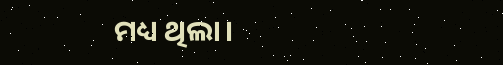ମଧ୍ୟ ଥିଲା।